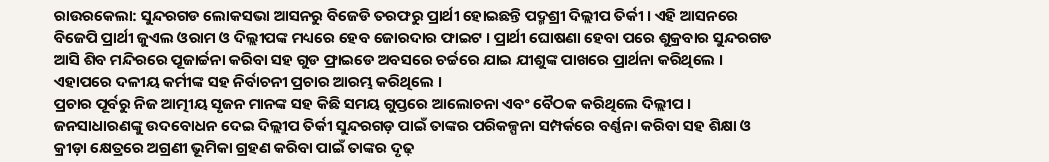ରାଉରକେଲା: ସୁନ୍ଦରଗଡ ଲୋକସଭା ଆସନରୁ ବିଜେଡି ତରଫରୁ ପ୍ରାର୍ଥୀ ହୋଇଛନ୍ତି ପଦ୍ମଶ୍ରୀ ଦିଲ୍ଲୀପ ତିର୍କୀ । ଏହି ଆସନରେ ବିଜେପି ପ୍ରାର୍ଥୀ ଜୁଏଲ ଓରାମ ଓ ଦିଲ୍ଲୀପଙ୍କ ମଧ୍ୟରେ ହେବ ଜୋରଦାର ଫାଇଟ । ପ୍ରାର୍ଥୀ ଘୋଷଣା ହେବା ପରେ ଶୁକ୍ରବାର ସୁନ୍ଦରଗଡ ଆସି ଶିବ ମନ୍ଦିରରେ ପୂଜାର୍ଚ୍ଚନା କରିବା ସହ ଗୁଡ ଫ୍ରାଇଡେ ଅବସରେ ଚର୍ଚ୍ଚରେ ଯାଇ ଯୀଶୁଙ୍କ ପାଖରେ ପ୍ରାର୍ଥନା କରିଥିଲେ । ଏହାପରେ ଦଳୀୟ କର୍ମୀଙ୍କ ସହ ନିର୍ବାଚନୀ ପ୍ରଚାର ଆରମ୍ଭ କରିଥିଲେ ।
ପ୍ରଚାର ପୂର୍ବରୁ ନିଜ ଆତ୍ମୀୟ ସୃଜନ ମାନଙ୍କ ସହ କିଛି ସମୟ ଗୁପ୍ତରେ ଆଲୋଚନା ଏବଂ ବୈଠକ କରିଥିଲେ ଦିଲ୍ଲୀପ । ଜନସାଧାରଣଙ୍କୁ ଉଦବୋଧନ ଦେଇ ଦିଲ୍ଲୀପ ତିର୍କୀ ସୁନ୍ଦରଗଡ଼ ପାଇଁ ତାଙ୍କର ପରିକଳ୍ପନା ସମ୍ପର୍କରେ ବର୍ଣ୍ଣନା କରିବା ସହ ଶିକ୍ଷା ଓ କ୍ରୀଡ଼ା କ୍ଷେତ୍ରରେ ଅଗ୍ରଣୀ ଭୂମିକା ଗ୍ରହଣ କରିବା ପାଇଁ ତାଙ୍କର ଦୃଢ଼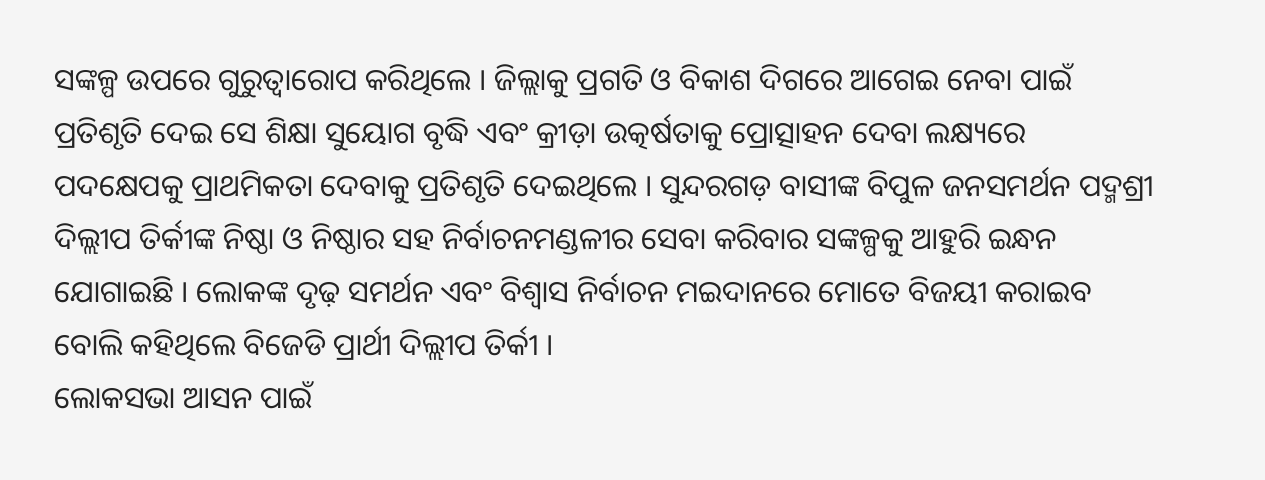ସଙ୍କଳ୍ପ ଉପରେ ଗୁରୁତ୍ୱାରୋପ କରିଥିଲେ । ଜିଲ୍ଲାକୁ ପ୍ରଗତି ଓ ବିକାଶ ଦିଗରେ ଆଗେଇ ନେବା ପାଇଁ ପ୍ରତିଶୃତି ଦେଇ ସେ ଶିକ୍ଷା ସୁୟୋଗ ବୃଦ୍ଧି ଏବଂ କ୍ରୀଡ଼ା ଉତ୍କର୍ଷତାକୁ ପ୍ରୋତ୍ସାହନ ଦେବା ଲକ୍ଷ୍ୟରେ ପଦକ୍ଷେପକୁ ପ୍ରାଥମିକତା ଦେବାକୁ ପ୍ରତିଶୃତି ଦେଇଥିଲେ । ସୁନ୍ଦରଗଡ଼ ବାସୀଙ୍କ ବିପୁଳ ଜନସମର୍ଥନ ପଦ୍ମଶ୍ରୀ ଦିଲ୍ଲୀପ ତିର୍କୀଙ୍କ ନିଷ୍ଠା ଓ ନିଷ୍ଠାର ସହ ନିର୍ବାଚନମଣ୍ଡଳୀର ସେବା କରିବାର ସଙ୍କଳ୍ପକୁ ଆହୁରି ଇନ୍ଧନ ଯୋଗାଇଛି । ଲୋକଙ୍କ ଦୃଢ଼ ସମର୍ଥନ ଏବଂ ବିଶ୍ୱାସ ନିର୍ବାଚନ ମଇଦାନରେ ମୋତେ ବିଜୟୀ କରାଇବ ବୋଲି କହିଥିଲେ ବିଜେଡି ପ୍ରାର୍ଥୀ ଦିଲ୍ଲୀପ ତିର୍କୀ ।
ଲୋକସଭା ଆସନ ପାଇଁ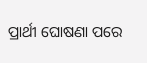ପ୍ରାର୍ଥୀ ଘୋଷଣା ପରେ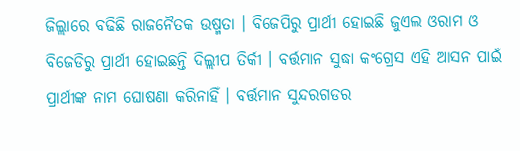ଜିଲ୍ଲାରେ ବଢିଛି ରାଜନୈତକ ଉଷ୍ମତା । ବିଜେପିରୁ ପ୍ରାର୍ଥୀ ହୋଇଛି ଜୁଏଲ ଓରାମ ଓ ବିଜେଡିରୁ ପ୍ରାର୍ଥୀ ହୋଇଛନ୍ତି ଦିଲ୍ଲୀପ ତିର୍କୀ । ବର୍ତ୍ତମାନ ସୁଦ୍ଧା କଂଗ୍ରେସ ଏହି ଆସନ ପାଇଁ ପ୍ରାର୍ଥୀଙ୍କ ନାମ ଘୋଷଣା କରିନାହିଁ । ବର୍ତ୍ତମାନ ସୁନ୍ଦରଗଡର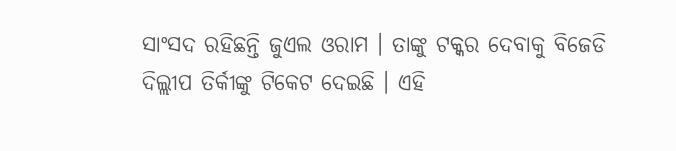ସାଂସଦ ରହିଛନ୍ତି ଜୁଏଲ ଓରାମ । ତାଙ୍କୁ ଟକ୍କର ଦେବାକୁ ବିଜେଡି ଦିଲ୍ଲୀପ ତିର୍କୀଙ୍କୁ ଟିକେଟ ଦେଇଛି । ଏହି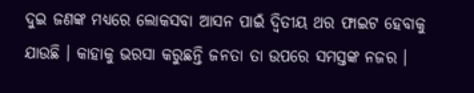ଦୁଇ ଜଣଙ୍କ ମଧ୍ୟରେ ଲୋକସବା ଆସନ ପାଇଁ ଦ୍ବିତୀୟ ଥର ଫାଇଟ ହେବାକୁ ଯାଉଛି । କାହାକୁ ଭରସା କରୁଛନ୍ତି ଜନତା ତା ଉପରେ ସମସ୍ତଙ୍କ ନଜର ।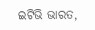ଇଟିଭି ଭାରତ,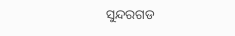ସୁନ୍ଦରଗଡ